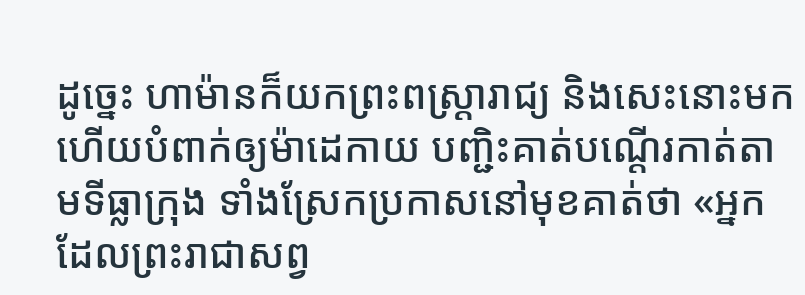ដូច្នេះ ហាម៉ានក៏យកព្រះពស្ត្រារាជ្យ និងសេះនោះមក ហើយបំពាក់ឲ្យម៉ាដេកាយ បញ្ជិះគាត់បណ្តើរកាត់តាមទីធ្លាក្រុង ទាំងស្រែកប្រកាសនៅមុខគាត់ថា «អ្នកដែលព្រះរាជាសព្វ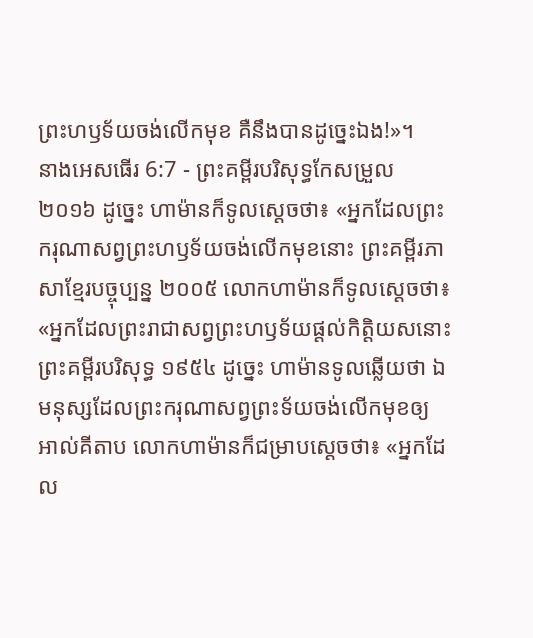ព្រះហឫទ័យចង់លើកមុខ គឺនឹងបានដូច្នេះឯង!»។
នាងអេសធើរ 6:7 - ព្រះគម្ពីរបរិសុទ្ធកែសម្រួល ២០១៦ ដូច្នេះ ហាម៉ានក៏ទូលស្ដេចថា៖ «អ្នកដែលព្រះករុណាសព្វព្រះហឫទ័យចង់លើកមុខនោះ ព្រះគម្ពីរភាសាខ្មែរបច្ចុប្បន្ន ២០០៥ លោកហាម៉ានក៏ទូលស្ដេចថា៖ «អ្នកដែលព្រះរាជាសព្វព្រះហឫទ័យផ្ដល់កិត្តិយសនោះ ព្រះគម្ពីរបរិសុទ្ធ ១៩៥៤ ដូច្នេះ ហាម៉ានទូលឆ្លើយថា ឯមនុស្សដែលព្រះករុណាសព្វព្រះទ័យចង់លើកមុខឲ្យ អាល់គីតាប លោកហាម៉ានក៏ជម្រាបស្ដេចថា៖ «អ្នកដែល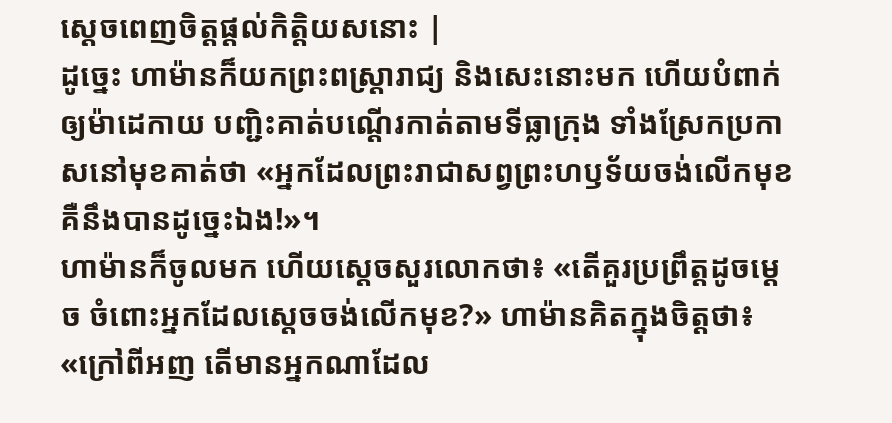ស្តេចពេញចិត្តផ្ដល់កិត្តិយសនោះ |
ដូច្នេះ ហាម៉ានក៏យកព្រះពស្ត្រារាជ្យ និងសេះនោះមក ហើយបំពាក់ឲ្យម៉ាដេកាយ បញ្ជិះគាត់បណ្តើរកាត់តាមទីធ្លាក្រុង ទាំងស្រែកប្រកាសនៅមុខគាត់ថា «អ្នកដែលព្រះរាជាសព្វព្រះហឫទ័យចង់លើកមុខ គឺនឹងបានដូច្នេះឯង!»។
ហាម៉ានក៏ចូលមក ហើយស្ដេចសួរលោកថា៖ «តើគួរប្រព្រឹត្តដូចម្ដេច ចំពោះអ្នកដែលស្តេចចង់លើកមុខ?» ហាម៉ានគិតក្នុងចិត្តថា៖ «ក្រៅពីអញ តើមានអ្នកណាដែល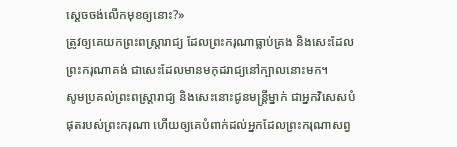ស្ដេចចង់លើកមុខឲ្យនោះ?»
ត្រូវឲ្យគេយកព្រះពស្ត្រារាជ្យ ដែលព្រះករុណាធ្លាប់គ្រង និងសេះដែលព្រះករុណាគង់ ជាសេះដែលមានមកុដរាជ្យនៅក្បាលនោះមក។
សូមប្រគល់ព្រះពស្ត្រារាជ្យ និងសេះនោះជូនមន្ត្រីម្នាក់ ជាអ្នកវិសេសបំផុតរបស់ព្រះករុណា ហើយឲ្យគេបំពាក់ដល់អ្នកដែលព្រះករុណាសព្វ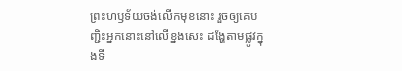ព្រះហឫទ័យចង់លើកមុខនោះ រួចឲ្យគេបញ្ជិះអ្នកនោះនៅលើខ្នងសេះ ដង្ហែតាមផ្លូវក្នុងទី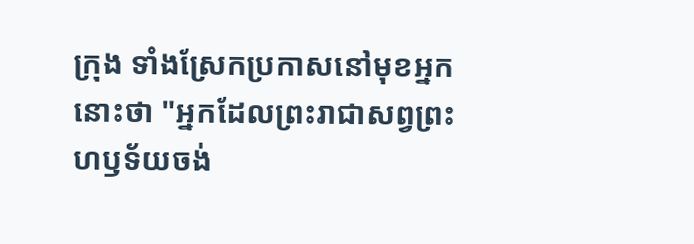ក្រុង ទាំងស្រែកប្រកាសនៅមុខអ្នកនោះថា "អ្នកដែលព្រះរាជាសព្វព្រះហឫទ័យចង់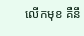លើកមុខ គឺនឹ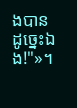ងបានដូច្នេះឯង!"»។